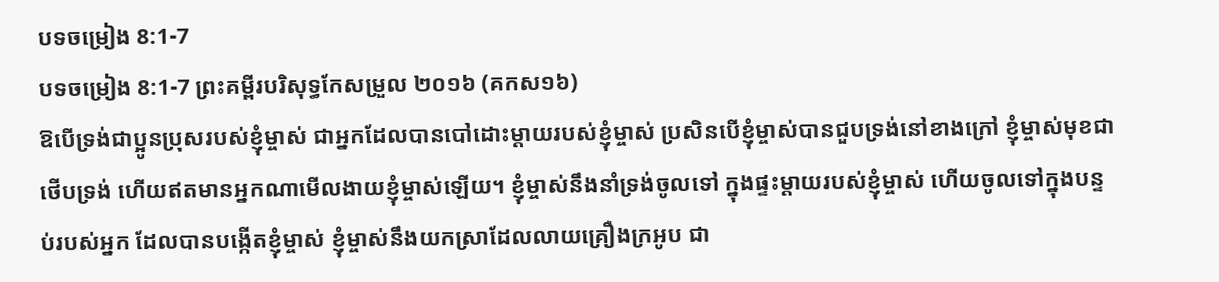បទចម្រៀង 8:1-7
បទចម្រៀង 8:1-7 ព្រះគម្ពីរបរិសុទ្ធកែសម្រួល ២០១៦ (គកស១៦)
ឱបើទ្រង់ជាប្អូនប្រុសរបស់ខ្ញុំម្ចាស់ ជាអ្នកដែលបានបៅដោះម្តាយរបស់ខ្ញុំម្ចាស់ ប្រសិនបើខ្ញុំម្ចាស់បានជួបទ្រង់នៅខាងក្រៅ ខ្ញុំម្ចាស់មុខជាថើបទ្រង់ ហើយឥតមានអ្នកណាមើលងាយខ្ញុំម្ចាស់ឡើយ។ ខ្ញុំម្ចាស់នឹងនាំទ្រង់ចូលទៅ ក្នុងផ្ទះម្តាយរបស់ខ្ញុំម្ចាស់ ហើយចូលទៅក្នុងបន្ទប់របស់អ្នក ដែលបានបង្កើតខ្ញុំម្ចាស់ ខ្ញុំម្ចាស់នឹងយកស្រាដែលលាយគ្រឿងក្រអូប ជា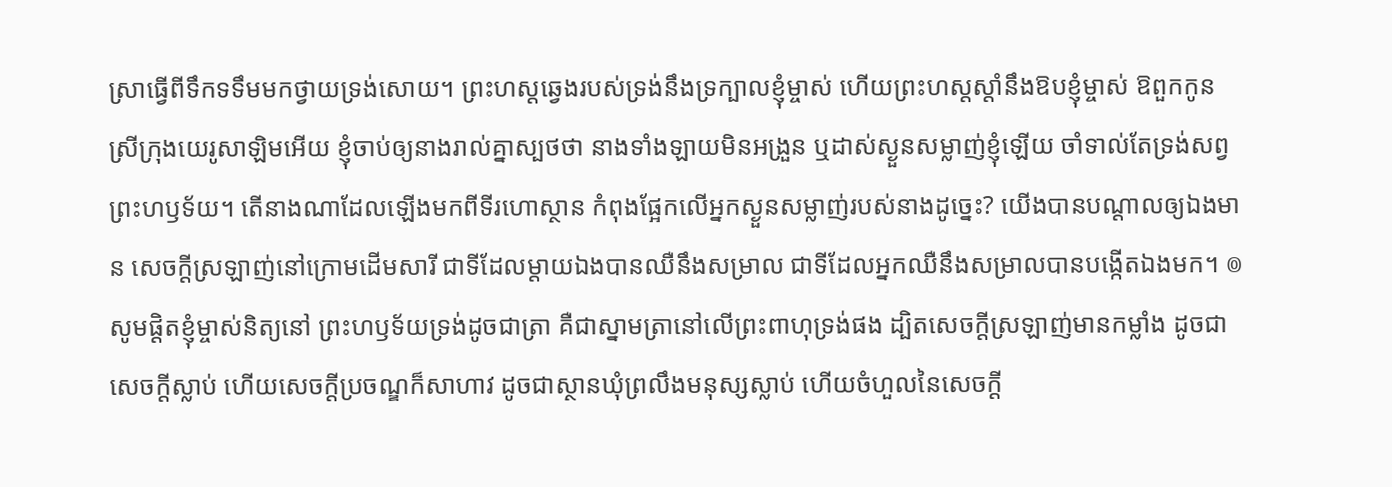ស្រាធ្វើពីទឹកទទឹមមកថ្វាយទ្រង់សោយ។ ព្រះហស្តឆ្វេងរបស់ទ្រង់នឹងទ្រក្បាលខ្ញុំម្ចាស់ ហើយព្រះហស្តស្តាំនឹងឱបខ្ញុំម្ចាស់ ឱពួកកូនស្រីក្រុងយេរូសាឡិមអើយ ខ្ញុំចាប់ឲ្យនាងរាល់គ្នាស្បថថា នាងទាំងឡាយមិនអង្រួន ឬដាស់ស្ងួនសម្លាញ់ខ្ញុំឡើយ ចាំទាល់តែទ្រង់សព្វព្រះហឫទ័យ។ តើនាងណាដែលឡើងមកពីទីរហោស្ថាន កំពុងផ្អែកលើអ្នកស្ងួនសម្លាញ់របស់នាងដូច្នេះ? យើងបានបណ្ដាលឲ្យឯងមាន សេចក្ដីស្រឡាញ់នៅក្រោមដើមសារី ជាទីដែលម្តាយឯងបានឈឺនឹងសម្រាល ជាទីដែលអ្នកឈឺនឹងសម្រាលបានបង្កើតឯងមក។ ៙ សូមផ្ដិតខ្ញុំម្ចាស់និត្យនៅ ព្រះហឫទ័យទ្រង់ដូចជាត្រា គឺជាស្នាមត្រានៅលើព្រះពាហុទ្រង់ផង ដ្បិតសេចក្ដីស្រឡាញ់មានកម្លាំង ដូចជាសេចក្ដីស្លាប់ ហើយសេចក្ដីប្រចណ្ឌក៏សាហាវ ដូចជាស្ថានឃុំព្រលឹងមនុស្សស្លាប់ ហើយចំហួលនៃសេចក្ដី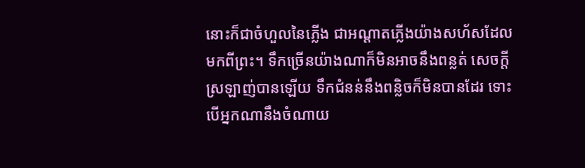នោះក៏ជាចំហួលនៃភ្លើង ជាអណ្ដាតភ្លើងយ៉ាងសហ័សដែលមកពីព្រះ។ ទឹកច្រើនយ៉ាងណាក៏មិនអាចនឹងពន្លត់ សេចក្ដីស្រឡាញ់បានឡើយ ទឹកជំនន់នឹងពន្លិចក៏មិនបានដែរ ទោះបើអ្នកណានឹងចំណាយ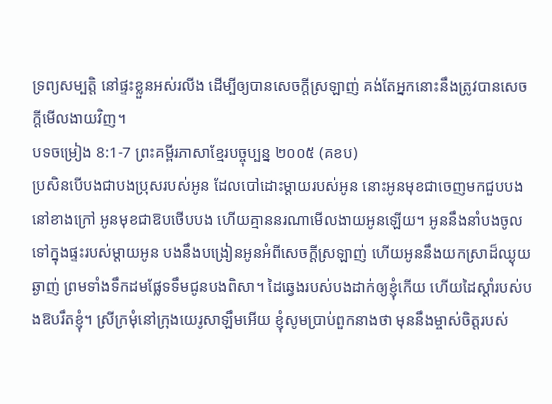ទ្រព្យសម្បត្តិ នៅផ្ទះខ្លួនអស់រលីង ដើម្បីឲ្យបានសេចក្ដីស្រឡាញ់ គង់តែអ្នកនោះនឹងត្រូវបានសេចក្ដីមើលងាយវិញ។
បទចម្រៀង 8:1-7 ព្រះគម្ពីរភាសាខ្មែរបច្ចុប្បន្ន ២០០៥ (គខប)
ប្រសិនបើបងជាបងប្រុសរបស់អូន ដែលបៅដោះម្ដាយរបស់អូន នោះអូនមុខជាចេញមកជួបបងនៅខាងក្រៅ អូនមុខជាឱបថើបបង ហើយគ្មាននរណាមើលងាយអូនឡើយ។ អូននឹងនាំបងចូលទៅក្នុងផ្ទះរបស់ម្ដាយអូន បងនឹងបង្រៀនអូនអំពីសេចក្ដីស្រឡាញ់ ហើយអូននឹងយកស្រាដ៏ឈ្ងុយឆ្ងាញ់ ព្រមទាំងទឹកដមផ្លែទទឹមជូនបងពិសា។ ដៃឆ្វេងរបស់បងដាក់ឲ្យខ្ញុំកើយ ហើយដៃស្ដាំរបស់បងឱបរឹតខ្ញុំ។ ស្រីក្រមុំនៅក្រុងយេរូសាឡឹមអើយ ខ្ញុំសូមប្រាប់ពួកនាងថា មុននឹងម្ចាស់ចិត្តរបស់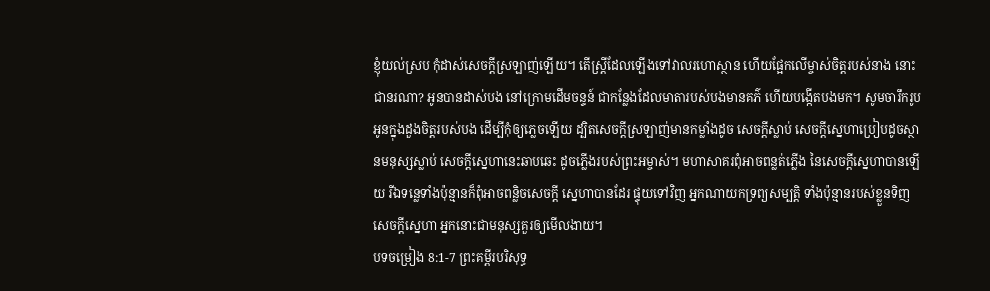ខ្ញុំយល់ស្រប កុំដាស់សេចក្ដីស្រឡាញ់ឡើយ។ តើស្ត្រីដែលឡើងទៅវាលរហោស្ថាន ហើយផ្អែកលើម្ចាស់ចិត្តរបស់នាង នោះជានរណា? អូនបានដាស់បង នៅក្រោមដើមចន្ទន៍ ជាកន្លែងដែលមាតារបស់បងមានគភ៌ ហើយបង្កើតបងមក។ សូមចារឹករូបអូនក្នុងដួងចិត្តរបស់បង ដើម្បីកុំឲ្យភ្លេចឡើយ ដ្បិតសេចក្ដីស្រឡាញ់មានកម្លាំងដូច សេចក្ដីស្លាប់ សេចក្ដីស្នេហាប្រៀបដូចស្ថានមនុស្សស្លាប់ សេចក្ដីស្នេហានេះឆាបឆេះ ដូចភ្លើងរបស់ព្រះអម្ចាស់។ មហាសាគរពុំអាចពន្លត់ភ្លើង នៃសេចក្ដីស្នេហាបានឡើយ រីឯទន្លេទាំងប៉ុន្មានក៏ពុំអាចពន្លិចសេចក្ដី ស្នេហាបានដែរ ផ្ទុយទៅវិញ អ្នកណាយកទ្រព្យសម្បត្តិ ទាំងប៉ុន្មានរបស់ខ្លួនទិញសេចក្ដីស្នេហា អ្នកនោះជាមនុស្សគួរឲ្យមើលងាយ។
បទចម្រៀង 8:1-7 ព្រះគម្ពីរបរិសុទ្ធ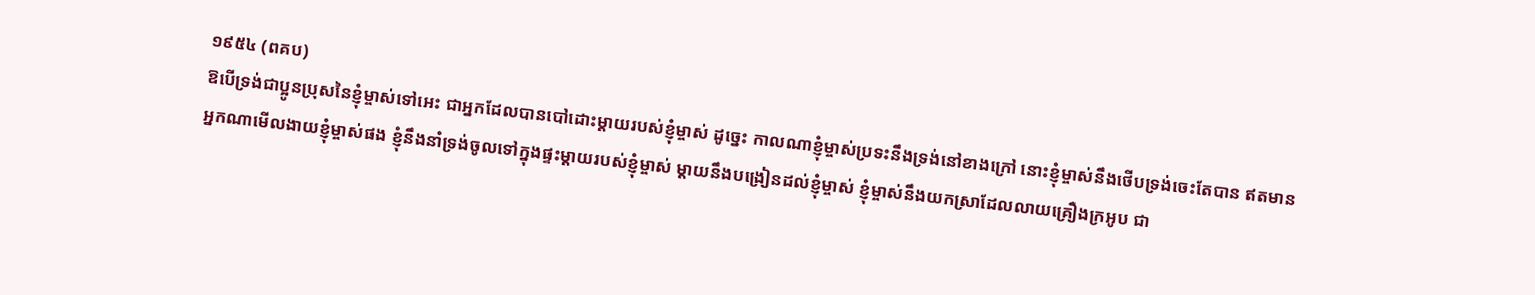១៩៥៤ (ពគប)
ឱបើទ្រង់ជាប្អូនប្រុសនៃខ្ញុំម្ចាស់ទៅអេះ ជាអ្នកដែលបានបៅដោះម្តាយរបស់ខ្ញុំម្ចាស់ ដូច្នេះ កាលណាខ្ញុំម្ចាស់ប្រទះនឹងទ្រង់នៅខាងក្រៅ នោះខ្ញុំម្ចាស់នឹងថើបទ្រង់ចេះតែបាន ឥតមានអ្នកណាមើលងាយខ្ញុំម្ចាស់ផង ខ្ញុំនឹងនាំទ្រង់ចូលទៅក្នុងផ្ទះម្ដាយរបស់ខ្ញុំម្ចាស់ ម្តាយនឹងបង្រៀនដល់ខ្ញុំម្ចាស់ ខ្ញុំម្ចាស់នឹងយកស្រាដែលលាយគ្រឿងក្រអូប ជា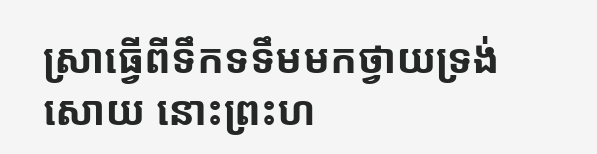ស្រាធ្វើពីទឹកទទឹមមកថ្វាយទ្រង់សោយ នោះព្រះហ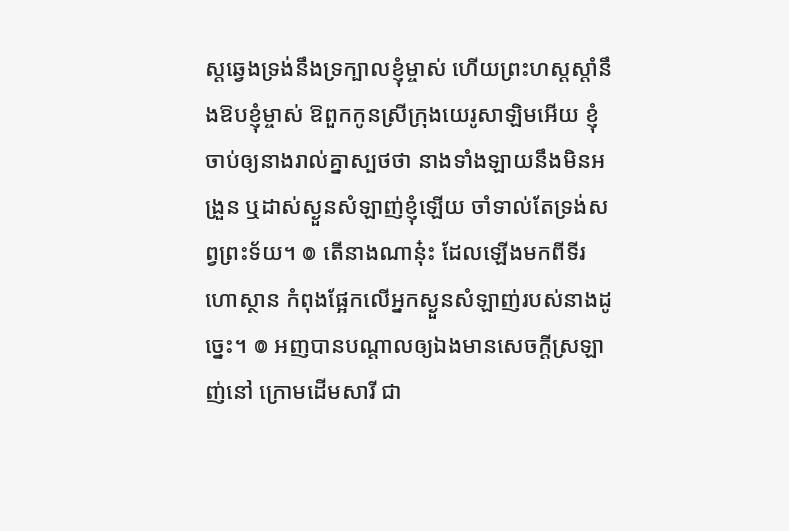ស្តឆ្វេងទ្រង់នឹងទ្រក្បាលខ្ញុំម្ចាស់ ហើយព្រះហស្តស្តាំនឹងឱបខ្ញុំម្ចាស់ ឱពួកកូនស្រីក្រុងយេរូសាឡិមអើយ ខ្ញុំចាប់ឲ្យនាងរាល់គ្នាស្បថថា នាងទាំងឡាយនឹងមិនអង្រួន ឬដាស់ស្ងួនសំឡាញ់ខ្ញុំឡើយ ចាំទាល់តែទ្រង់សព្វព្រះទ័យ។ ៙ តើនាងណានុ៎ះ ដែលឡើងមកពីទីរហោស្ថាន កំពុងផ្អែកលើអ្នកស្ងួនសំឡាញ់របស់នាងដូច្នេះ។ ៙ អញបានបណ្តាលឲ្យឯងមានសេចក្ដីស្រឡាញ់នៅ ក្រោមដើមសារី ជា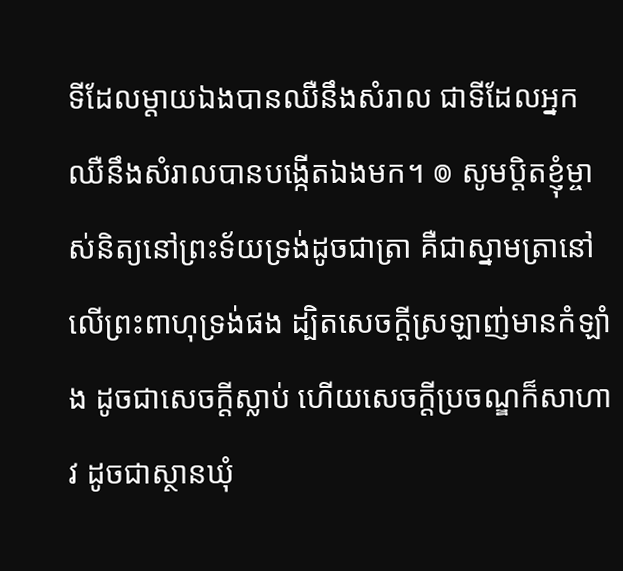ទីដែលម្តាយឯងបានឈឺនឹងសំរាល ជាទីដែលអ្នកឈឺនឹងសំរាលបានបង្កើតឯងមក។ ៙ សូមប្តិតខ្ញុំម្ចាស់និត្យនៅព្រះទ័យទ្រង់ដូចជាត្រា គឺជាស្នាមត្រានៅលើព្រះពាហុទ្រង់ផង ដ្បិតសេចក្ដីស្រឡាញ់មានកំឡាំង ដូចជាសេចក្ដីស្លាប់ ហើយសេចក្ដីប្រចណ្ឌក៏សាហាវ ដូចជាស្ថានឃុំ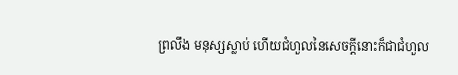ព្រលឹង មនុស្សស្លាប់ ហើយជំហួលនៃសេចក្ដីនោះក៏ជាជំហួល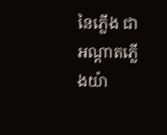នៃភ្លើង ជាអណ្តាតភ្លើងយ៉ា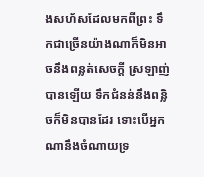ងសហ័សដែលមកពីព្រះ ទឹកជាច្រើនយ៉ាងណាក៏មិនអាចនឹងពន្លត់សេចក្ដី ស្រឡាញ់បានឡើយ ទឹកជំនន់នឹងពន្លិចក៏មិនបានដែរ ទោះបើអ្នកណានឹងចំណាយទ្រ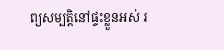ព្យសម្បត្តិនៅផ្ទះខ្លួនអស់ រ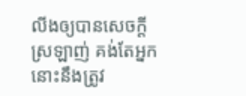លីងឲ្យបានសេចក្ដីស្រឡាញ់ គង់តែអ្នកនោះនឹងត្រូវ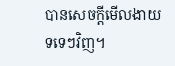បានសេចក្ដីមើលងាយ ទទេៗវិញ។